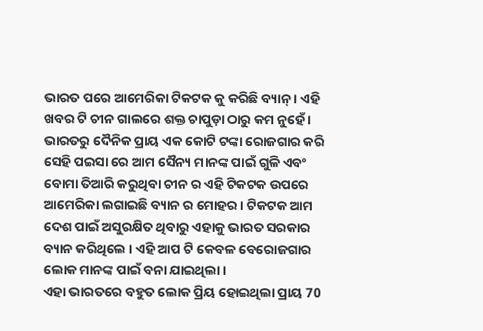ଭାରତ ପରେ ଆମେରିକା ଟିକଟକ କୁ କରିଛି ବ୍ୟାନ୍ । ଏହି ଖବର ଟି ଚୀନ ଗାଲରେ ଶକ୍ତ ଚାପୁଡ଼ା ଠାରୁ କମ ନୁହେଁ । ଭାରତରୁ ଦୈନିକ ପ୍ରାୟ ଏକ କୋଟି ଟଙ୍କା ରୋଜଗାର କରି ସେହି ପଇସା ରେ ଆମ ସୈନ୍ୟ ମାନଙ୍କ ପାଇଁ ଗୁଳି ଏବଂ ବୋମା ତିଆରି କରୁଥିବା ଚୀନ ର ଏହି ଟିକଟକ ଉପରେ ଆମେରିକା ଲଗାଇଛି ବ୍ୟାନ ର ମୋହର । ଟିକଟକ ଆମ ଦେଶ ପାଇଁ ଅସୁରକ୍ଷିତ ଥିବାରୁ ଏହାକୁ ଭାରତ ସରକାର ବ୍ୟାନ କରିଥିଲେ । ଏହି ଆପ ଟି କେବଳ ବେରୋଜଗାର ଲୋକ ମାନଙ୍କ ପାଇଁ ବନା ଯାଇଥିଲା ।
ଏହା ଭାରତରେ ବହୁତ ଲୋକ ପ୍ରିୟ ହୋଇଥିଲା ପ୍ରାୟ 70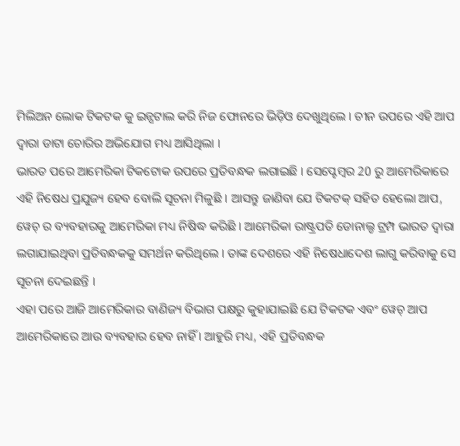ମିଲିଅନ ଲୋକ ଟିକଟକ କୁ ଇନ୍ସଟାଲ କରି ନିଜ ଫୋନରେ ଭିଡ଼ିଓ ଦେଖୁଥିଲେ । ଚୀନ ଉପରେ ଏହି ଆପ ଦ୍ୱାରା ଡାଟା ଚୋରିର ଅଭିଯୋଗ ମଧ୍ୟ ଆସିଥିଲା ।
ଭାରତ ପରେ ଆମେରିକା ଟିକଟୋକ ଉପରେ ପ୍ରତିବନ୍ଧକ ଲଗାଇଛି । ସେପ୍ଟେମ୍ବର 20 ରୁ ଆମେରିକାରେ ଏହି ନିଷେଧ ପ୍ରଯୁଜ୍ୟ ହେବ ବୋଲି ସୂଚନା ମିଳୁଛି । ଆସନ୍ତୁ ଜାଣିବା ଯେ ଟିକଟକ୍ ସହିତ ହେଲୋ ଆପ, ୱେଚ୍ ର ବ୍ୟବହାରକୁ ଆମେରିକା ମଧ୍ୟ ନିଷିଦ୍ଧ କରିଛି । ଆମେରିକା ରାଷ୍ଟ୍ରପତି ଡୋନାଲ୍ଡ ଟ୍ରମ୍ପ ଭାରତ ଦ୍ୱାରା ଲଗାଯାଇଥିବା ପ୍ରତିବନ୍ଧକକୁ ସମର୍ଥନ କରିଥିଲେ । ତାଙ୍କ ଦେଶରେ ଏହି ନିଷେଧାଦେଶ ଲାଗୁ କରିବାକୁ ସେ ସୂଚନା ଦେଇଛନ୍ତି ।
ଏହା ପରେ ଆଜି ଆମେରିକାର ବାଣିଜ୍ୟ ବିଭାଗ ପକ୍ଷରୁ କୁହାଯାଇଛି ଯେ ଟିକଟକ ଏବଂ ୱେଚ୍ ଆପ ଆମେରିକାରେ ଆଉ ବ୍ୟବହାର ହେବ ନାହିଁ । ଆହୁରି ମଧ୍ୟ, ଏହି ପ୍ରତିବନ୍ଧକ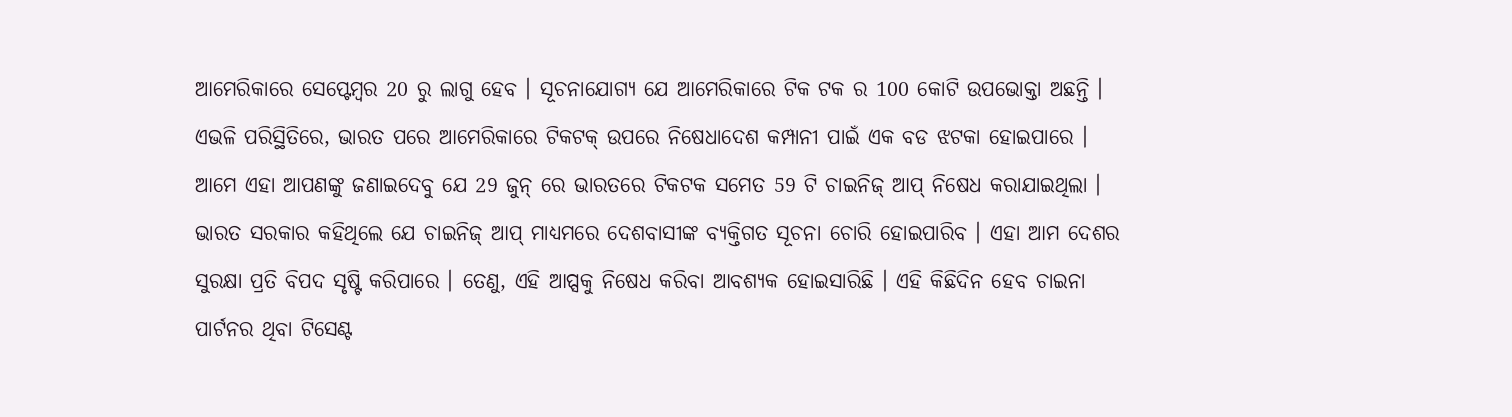ଆମେରିକାରେ ସେପ୍ଟେମ୍ବର 20 ରୁ ଲାଗୁ ହେବ । ସୂଚନାଯୋଗ୍ୟ ଯେ ଆମେରିକାରେ ଟିକ ଟକ ର 100 କୋଟି ଉପଭୋକ୍ତା ଅଛନ୍ତି । ଏଭଳି ପରିସ୍ଥିତିରେ, ଭାରତ ପରେ ଆମେରିକାରେ ଟିକଟକ୍ ଉପରେ ନିଷେଧାଦେଶ କମ୍ପାନୀ ପାଇଁ ଏକ ବଡ ଝଟକା ହୋଇପାରେ ।
ଆମେ ଏହା ଆପଣଙ୍କୁ ଜଣାଇଦେବୁ ଯେ 29 ଜୁନ୍ ରେ ଭାରତରେ ଟିକଟକ ସମେତ 59 ଟି ଚାଇନିଜ୍ ଆପ୍ ନିଷେଧ କରାଯାଇଥିଲା । ଭାରତ ସରକାର କହିଥିଲେ ଯେ ଚାଇନିଜ୍ ଆପ୍ ମାଧ୍ୟମରେ ଦେଶବାସୀଙ୍କ ବ୍ୟକ୍ତିଗତ ସୂଚନା ଚୋରି ହୋଇପାରିବ । ଏହା ଆମ ଦେଶର ସୁରକ୍ଷା ପ୍ରତି ବିପଦ ସୃଷ୍ଟି କରିପାରେ । ତେଣୁ, ଏହି ଆପ୍ସକୁ ନିଷେଧ କରିବା ଆବଶ୍ୟକ ହୋଇସାରିଛି । ଏହି କିଛିଦିନ ହେବ ଚାଇନା ପାର୍ଟନର ଥିବା ଟିସେଣ୍ଟ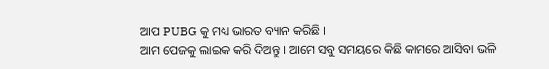ଆପ PUBG କୁ ମଧ୍ୟ ଭାରତ ବ୍ୟାନ କରିଛି ।
ଆମ ପେଜକୁ ଲାଇକ କରି ଦିଅନ୍ତୁ । ଆମେ ସବୁ ସମୟରେ କିଛି କାମରେ ଆସିବା ଭଳି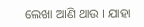ଲେଖା ଆଣି ଥାଉ । ଯାହା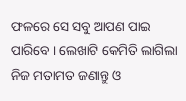ଫଳରେ ସେ ସବୁ ଆପଣ ପାଇ ପାରିବେ । ଲେଖାଟି କେମିତି ଲାଗିଲା ନିଜ ମତାମତ ଜଣାନ୍ତୁ ଓ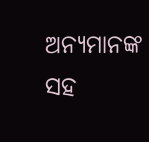ଅନ୍ୟମାନଙ୍କ ସହ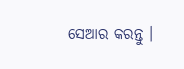ସେଆର କରନ୍ତୁ ।